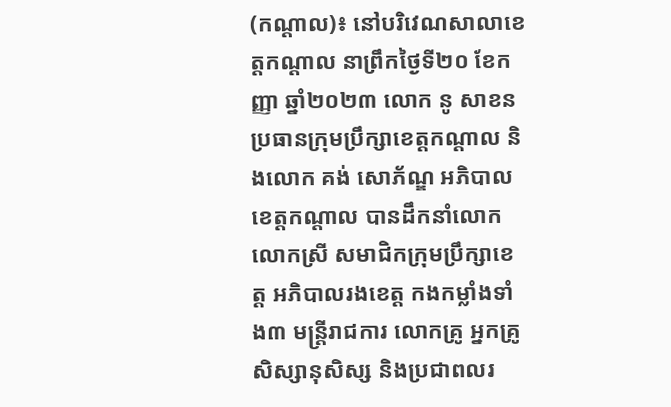(កណ្ដាល)៖ នៅបរិវេណសាលាខេត្តកណ្ដាល នាព្រឹកថ្ងៃទី២០ ខែកញ្ញា ឆ្នាំ២០២៣ លោក នូ សាខន ប្រធានក្រុមប្រឹក្សាខេត្តកណ្ដាល និងលោក គង់ សោភ័ណ្ឌ អភិបាលខេត្តកណ្ដាល បានដឹកនាំលោក លោកស្រី សមាជិកក្រុមប្រឹក្សាខេត្ត អភិបាលរងខេត្ត កងកម្លាំងទាំង៣ មន្ត្រីរាជការ លោកគ្រូ អ្នកគ្រូ សិស្សានុសិស្ស និងប្រជាពលរ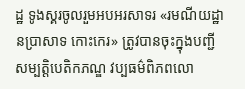ដ្ឋ ទូងស្គរចូលរួមអបអរសាទរ «រមណីយដ្ឋានប្រាសាទ កោះកេរ» ត្រូវបានចុះក្នុងបញ្ជីសម្បត្តិបេតិកភណ្ឌ វប្បធម៌ពិភពលោ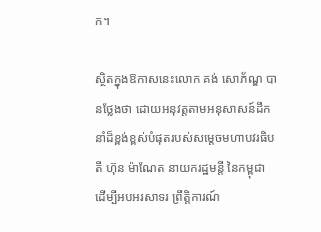ក។

ស្ថិតក្នុងឱកាសនេះលោក គង់ សោភ័ណ្ឌ បានថ្លែងថា ដោយអនុវត្តតាមអនុសាសន៍ដឹកនាំដ៏ខ្ពង់ខ្ពស់បំផុតរបស់សម្ដេចមហាបវរធិបតី ហ៊ុន ម៉ាណែត នាយករដ្ឋមន្តី នៃកម្ពុជា ដើម្បីអបអរសាទរ ព្រឹត្តិការណ៍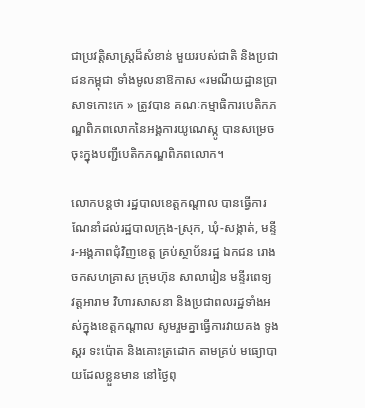ជាប្រវត្តិសាស្ត្រដ៏សំខាន់ មួយរបស់ជាតិ និងប្រជាជនកម្ពុជា ទាំងមូលនាឱកាស «រមណីយដ្ឋានប្រាសាទកោះកេ » ត្រូវបាន គណៈកម្មាធិការបេតិកភណ្ឌពិភពលោកនៃអង្គការយូណេស្កូ បានសម្រេចចុះក្នុងបញ្ជីបេតិកភណ្ឌពិភពលោក។

លោកបន្តថា រដ្ឋបាលខេត្តកណ្ដាល បានធ្វើការណែនាំដល់រដ្ឋបាលក្រុង-ស្រុក, ឃុំ-សង្កាត់, មន្ទីរ-អង្គភាពជុំវិញខេត្ត គ្រប់ស្ថាប័នរដ្ឋ ឯកជន រោងចកសហគ្រាស ក្រុមហ៊ុន សាលារៀន មន្ទីរពេទ្យ វត្តអារាម វិហារសាសនា និងប្រជាពលរដ្ឋទាំងអស់ក្នុងខេត្តកណ្ដាល សូមរួមគ្នាធ្វើការវាយគង ទូងស្គរ ទះប៉ោត និងគោះត្រដោក តាមគ្រប់ មធ្យោបាយដែលខ្លួនមាន នៅថ្ងៃពុ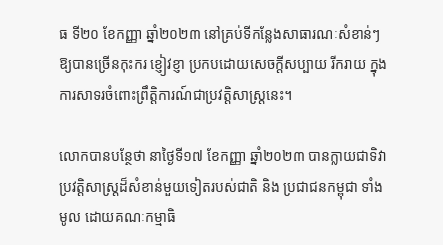ធ ទី២០ ខែកញ្ញា ឆ្នាំ២០២៣ នៅគ្រប់ទីកន្លែងសាធារណៈសំខាន់ៗ ឱ្យបានច្រើនកុះករ ខ្ញៀវខ្ញា ប្រកបដោយសេចក្ដីសប្បាយ រីករាយ ក្នុងការសាទរចំពោះព្រឹត្តិការណ៍ជាប្រវត្តិសាស្ត្រនេះ។

លោកបានបន្ថែថា នាថ្ងៃទី១៧ ខែកញ្ញា ឆ្នាំ២០២៣ បានក្លាយជាទិវាប្រវត្តិសាស្ត្រដ៏សំខាន់មួយទៀតរបស់ជាតិ និង ប្រជាជនកម្ពុជា ទាំងមូល ដោយគណៈកម្មាធិ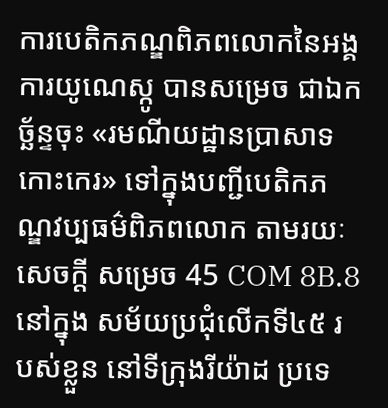ការបេតិកភណ្ឌពិភពលោកនៃអង្គការយូណេស្កូ បានសម្រេច ជាឯកច្ឆ័ន្ទចុះ «រមណីយដ្ឋានប្រាសាទកោះកេរ» ទៅក្នុងបញ្ជីបេតិកភណ្ឌវប្បធម៌ពិភពលោក តាមរយៈសេចក្ដី សម្រេច 45 COM 8B.8 នៅក្នុង សម័យប្រជុំលើកទី៤៥ របស់ខ្លួន នៅទីក្រុងរីយ៉ាដ ប្រទេ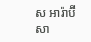ស អារ៉ាប៊ីសា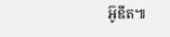អ៊ូឌីត៕